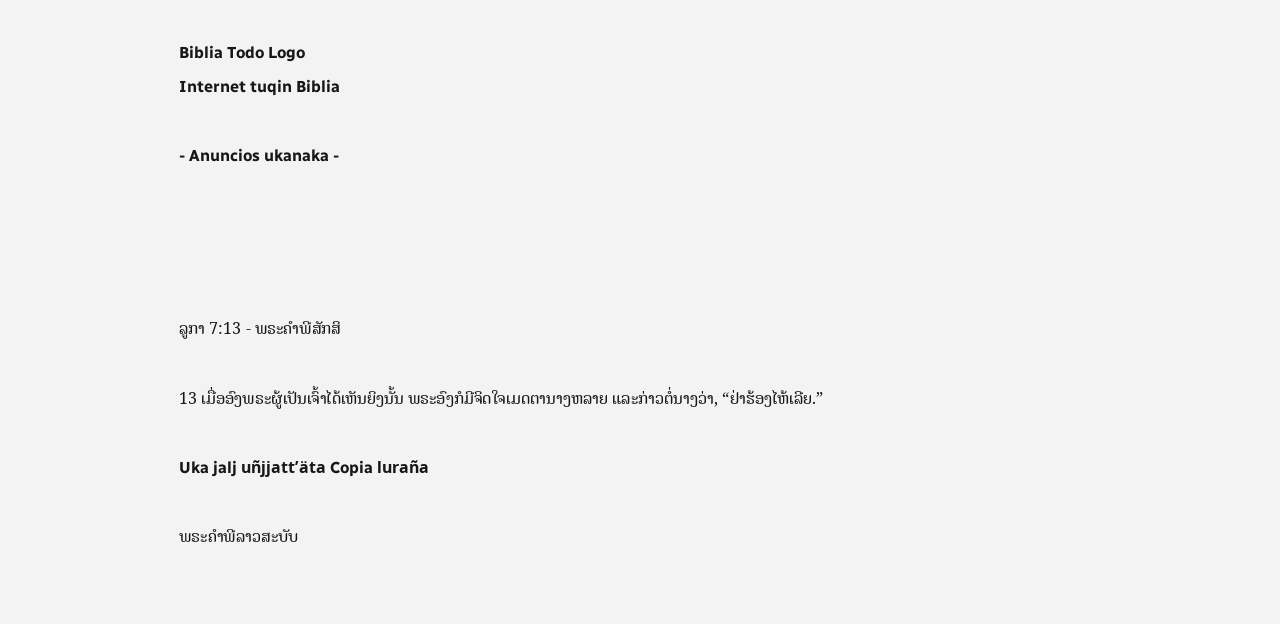Biblia Todo Logo
Internet tuqin Biblia

- Anuncios ukanaka -




ລູກາ 7:13 - ພຣະຄຳພີສັກສິ

13 ເມື່ອອົງພຣະຜູ້ເປັນເຈົ້າໄດ້ເຫັນຍິງນັ້ນ ພຣະອົງກໍມີຈິດໃຈເມດຕານາງຫລາຍ ແລະກ່າວຕໍ່ນາງວ່າ, “ຢ່າຮ້ອງໄຫ້ເລີຍ.”

Uka jalj uñjjattʼäta Copia luraña

ພຣະຄຳພີລາວສະບັບ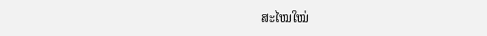ສະໄໝໃໝ່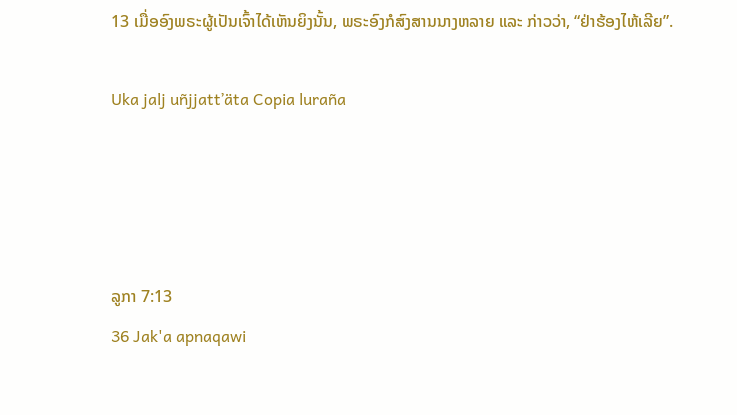13 ເມື່ອອົງພຣະຜູ້ເປັນເຈົ້າໄດ້ເຫັນຍິງນັ້ນ, ພຣະອົງກໍສົງສານນາງຫລາຍ ແລະ ກ່າວວ່າ, “ຢ່າຮ້ອງໄຫ້ເລີຍ”.

Uka jalj uñjjattʼäta Copia luraña




ລູກາ 7:13
36 Jak'a apnaqawi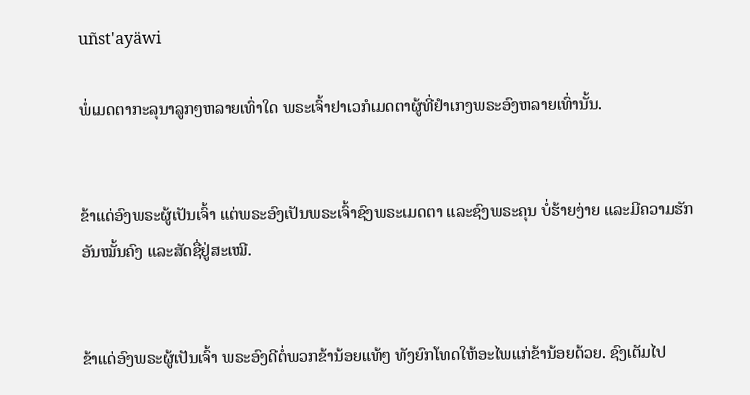uñst'ayäwi

ພໍ່ເມດຕາກະລຸນາລູກໆຫລາຍເທົ່າໃດ ພຣະເຈົ້າຢາເວກໍເມດຕາຜູ້ທີ່ຢຳເກງພຣະອົງຫລາຍເທົ່ານັ້ນ.


ຂ້າແດ່ອົງພຣະຜູ້ເປັນເຈົ້າ ແຕ່ພຣະອົງເປັນພຣະເຈົ້າຊົງພຣະເມດຕາ ແລະຊົງພຣະຄຸນ ບໍ່ຮ້າຍງ່າຍ ແລະມີຄວາມຮັກອັນໝັ້ນຄົງ ແລະສັດຊື່ຢູ່ສະເໝີ.


ຂ້າແດ່ອົງພຣະຜູ້ເປັນເຈົ້າ ພຣະອົງດີຕໍ່ພວກຂ້ານ້ອຍແທ້ໆ ທັງຍົກໂທດໃຫ້ອະໄພແກ່ຂ້ານ້ອຍດ້ວຍ. ຊົງເຕັມໄປ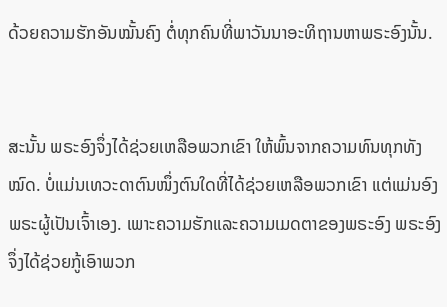ດ້ວຍຄວາມຮັກອັນໝັ້ນຄົງ ຕໍ່ທຸກຄົນທີ່ພາວັນນາອະທິຖານຫາພຣະອົງນັ້ນ.


ສະນັ້ນ ພຣະອົງຈຶ່ງໄດ້ຊ່ວຍເຫລືອພວກເຂົາ ໃຫ້ພົ້ນຈາກຄວາມທົນທຸກທັງໝົດ. ບໍ່ແມ່ນເທວະດາຕົນໜຶ່ງຕົນໃດທີ່ໄດ້ຊ່ວຍເຫລືອພວກເຂົາ ແຕ່ແມ່ນອົງພຣະຜູ້ເປັນເຈົ້າເອງ. ເພາະຄວາມຮັກແລະຄວາມເມດຕາຂອງພຣະອົງ ພຣະອົງຈຶ່ງໄດ້ຊ່ວຍກູ້ເອົາພວກ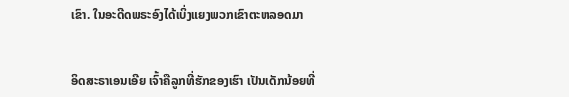ເຂົາ. ໃນອະດີດພຣະອົງໄດ້ເບິ່ງແຍງພວກເຂົາຕະຫລອດມາ


ອິດສະຣາເອນເອີຍ ເຈົ້າຄືລູກທີ່ຮັກຂອງເຮົາ ເປັນເດັກນ້ອຍທີ່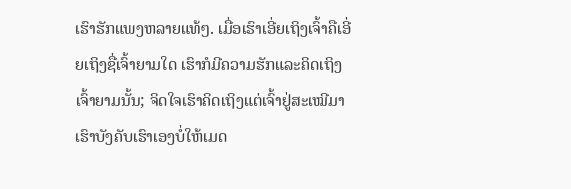ເຮົາຮັກແພງຫລາຍແທ້ໆ. ເມື່ອເຮົາເອີ່ຍເຖິງເຈົ້າຄືເອີ່ຍເຖິງຊື່ເຈົ້າຍາມໃດ ເຮົາກໍມີຄວາມຮັກແລະຄິດເຖິງເຈົ້າຍາມນັ້ນ; ຈິດໃຈເຮົາຄິດເຖິງແຕ່ເຈົ້າຢູ່ສະເໝີມາ ເຮົາບັງຄັບເຮົາເອງບໍ່ໃຫ້ເມດ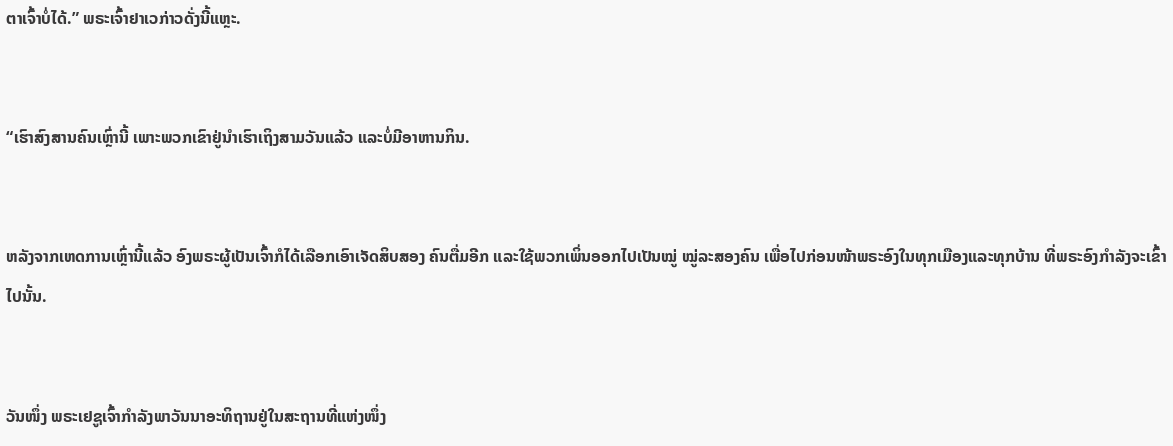ຕາເຈົ້າບໍ່ໄດ້.” ພຣະເຈົ້າຢາເວກ່າວດັ່ງນີ້ແຫຼະ.


“ເຮົາສົງສານຄົນເຫຼົ່ານີ້ ເພາະພວກເຂົາຢູ່ນຳເຮົາເຖິງສາມວັນແລ້ວ ແລະບໍ່ມີອາຫານກິນ.


ຫລັງຈາກເຫດການເຫຼົ່ານີ້ແລ້ວ ອົງພຣະຜູ້ເປັນເຈົ້າກໍໄດ້ເລືອກເອົາເຈັດສິບສອງ ຄົນຕື່ມອີກ ແລະໃຊ້ພວກເພິ່ນອອກໄປເປັນໝູ່ ໝູ່ລະສອງຄົນ ເພື່ອໄປກ່ອນໜ້າພຣະອົງໃນທຸກເມືອງແລະທຸກບ້ານ ທີ່ພຣະອົງກຳລັງຈະເຂົ້າໄປນັ້ນ.


ວັນໜຶ່ງ ພຣະເຢຊູເຈົ້າກຳລັງພາວັນນາອະທິຖານຢູ່ໃນສະຖານທີ່ແຫ່ງໜຶ່ງ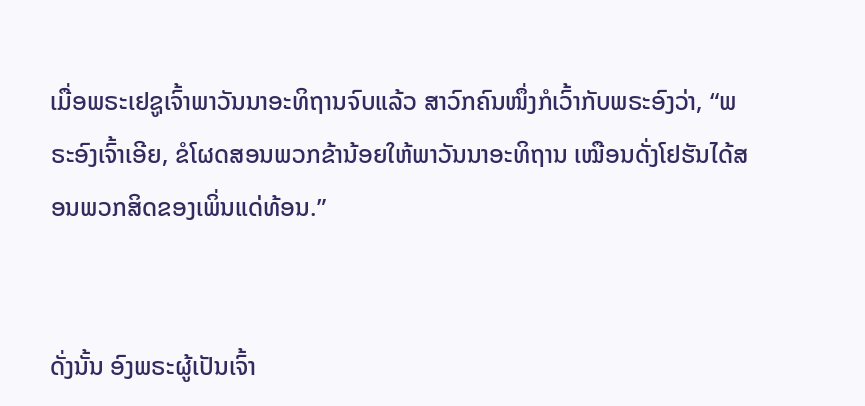ເມື່ອພຣະເຢຊູເຈົ້າພາວັນນາອະທິຖານຈົບແລ້ວ ສາວົກຄົນໜຶ່ງກໍເວົ້າກັບພຣະອົງວ່າ, “ພຣະອົງເຈົ້າເອີຍ, ຂໍໂຜດສອນພວກຂ້ານ້ອຍໃຫ້ພາວັນນາອະທິຖານ ເໝືອນດັ່ງໂຢຮັນໄດ້ສອນພວກສິດຂອງເພິ່ນແດ່ທ້ອນ.”


ດັ່ງນັ້ນ ອົງພຣະຜູ້ເປັນເຈົ້າ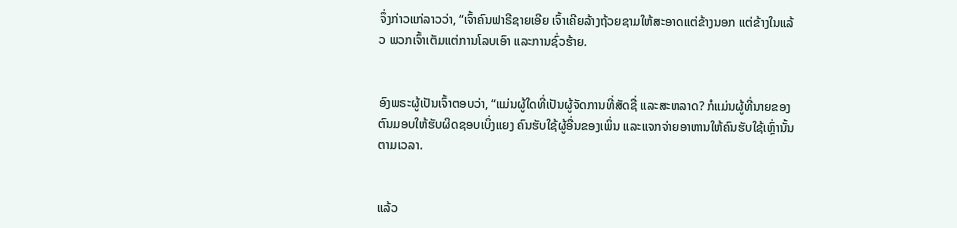ຈຶ່ງກ່າວແກ່ລາວວ່າ, “ເຈົ້າຄົນຟາຣີຊາຍເອີຍ ເຈົ້າເຄີຍລ້າງຖ້ວຍຊາມໃຫ້ສະອາດແຕ່ຂ້າງນອກ ແຕ່ຂ້າງໃນແລ້ວ ພວກເຈົ້າເຕັມແຕ່ການໂລບເອົາ ແລະການຊົ່ວຮ້າຍ.


ອົງພຣະຜູ້ເປັນເຈົ້າຕອບວ່າ, “ແມ່ນຜູ້ໃດທີ່ເປັນຜູ້ຈັດການທີ່ສັດຊື່ ແລະສະຫລາດ? ກໍແມ່ນຜູ້ທີ່ນາຍຂອງຕົນມອບໃຫ້ຮັບຜິດຊອບເບິ່ງແຍງ ຄົນຮັບໃຊ້ຜູ້ອື່ນຂອງເພິ່ນ ແລະແຈກຈ່າຍອາຫານໃຫ້ຄົນຮັບໃຊ້ເຫຼົ່ານັ້ນຕາມເວລາ.


ແລ້ວ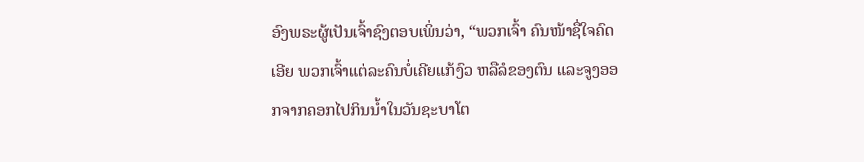ອົງພຣະຜູ້ເປັນເຈົ້າຊົງຕອບເພິ່ນວ່າ, “ພວກເຈົ້າ ຄົນໜ້າຊື່ໃຈຄົດເອີຍ ພວກເຈົ້າແຕ່ລະຄົນບໍ່ເຄີຍແກ້ງົວ ຫລືລໍຂອງຕົນ ແລະຈູງອອກຈາກຄອກໄປກິນນໍ້າໃນວັນຊະບາໂຕ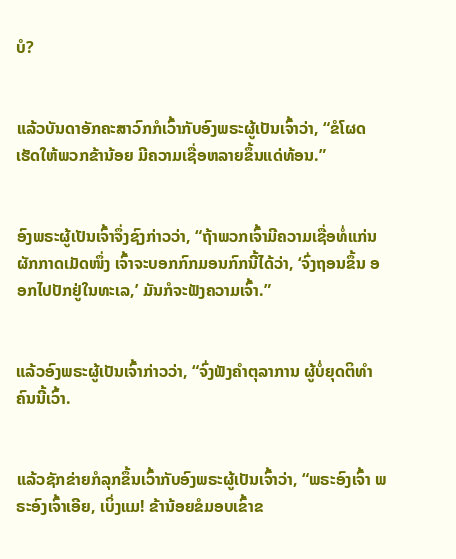ບໍ?


ແລ້ວບັນດາອັກຄະສາວົກກໍເວົ້າກັບອົງພຣະຜູ້ເປັນເຈົ້າວ່າ, “ຂໍໂຜດເຮັດໃຫ້ພວກຂ້ານ້ອຍ ມີຄວາມເຊື່ອຫລາຍຂຶ້ນແດ່ທ້ອນ.”


ອົງພຣະຜູ້ເປັນເຈົ້າຈຶ່ງຊົງກ່າວວ່າ, “ຖ້າພວກເຈົ້າມີຄວາມເຊື່ອທໍ່ແກ່ນຜັກກາດເມັດໜຶ່ງ ເຈົ້າຈະບອກກົກມອນກົກນີ້ໄດ້ວ່າ, ‘ຈົ່ງຖອນຂຶ້ນ ອອກໄປປັກຢູ່ໃນທະເລ,’ ມັນກໍຈະຟັງຄວາມເຈົ້າ.”


ແລ້ວອົງພຣະຜູ້ເປັນເຈົ້າກ່າວວ່າ, “ຈົ່ງຟັງຄຳຕຸລາການ ຜູ້ບໍ່ຍຸດຕິທຳຄົນນີ້ເວົ້າ.


ແລ້ວຊັກຂ່າຍກໍລຸກຂຶ້ນເວົ້າກັບອົງພຣະຜູ້ເປັນເຈົ້າວ່າ, “ພຣະອົງເຈົ້າ ພຣະອົງເຈົ້າເອີຍ, ເບິ່ງແມ! ຂ້ານ້ອຍຂໍມອບເຂົ້າຂ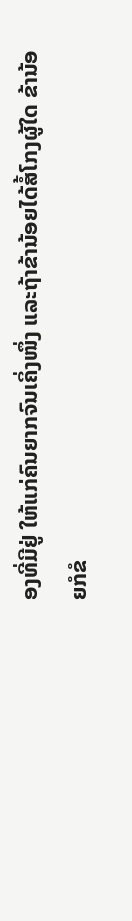ອງທີ່ມີຢູ່ ໃຫ້ແກ່ຄົນຍາກຈົນເຄິ່ງໜຶ່ງ ແລະຖ້າຂ້ານ້ອຍໄດ້ສໍ້ໂກງຜູ້ໃດ ຂ້ານ້ອຍກໍຂໍ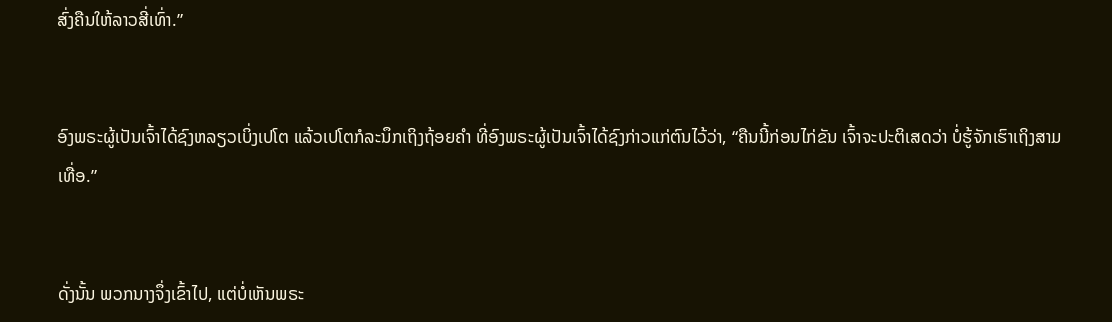ສົ່ງຄືນໃຫ້ລາວສີ່ເທົ່າ.”


ອົງພຣະຜູ້ເປັນເຈົ້າໄດ້ຊົງຫລຽວເບິ່ງເປໂຕ ແລ້ວເປໂຕກໍລະນຶກເຖິງຖ້ອຍຄຳ ທີ່ອົງພຣະຜູ້ເປັນເຈົ້າໄດ້ຊົງກ່າວແກ່ຕົນໄວ້ວ່າ, “ຄືນນີ້ກ່ອນໄກ່ຂັນ ເຈົ້າຈະປະຕິເສດວ່າ ບໍ່ຮູ້ຈັກເຮົາເຖິງສາມເທື່ອ.”


ດັ່ງນັ້ນ ພວກນາງຈຶ່ງເຂົ້າໄປ, ແຕ່ບໍ່ເຫັນພຣະ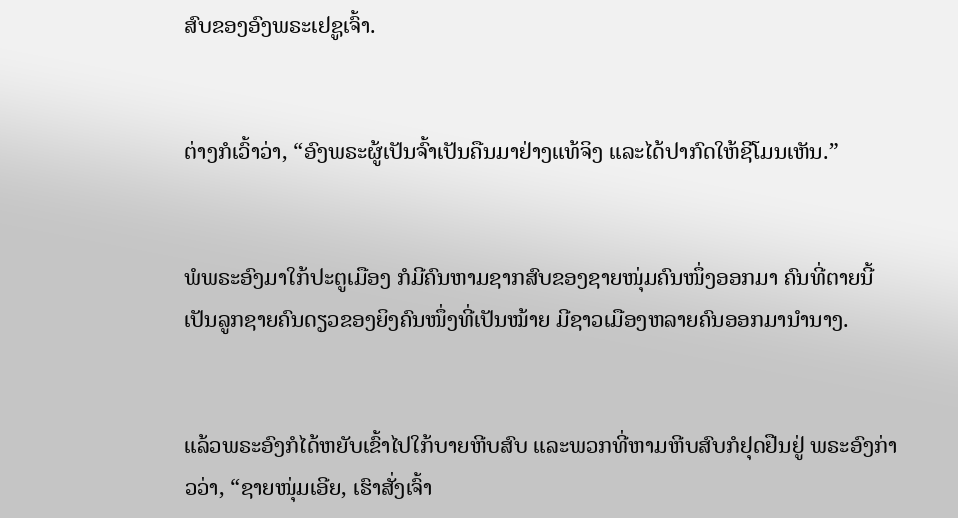ສົບຂອງອົງພຣະເຢຊູເຈົ້າ.


ຕ່າງກໍເວົ້າວ່າ, “ອົງພຣະຜູ້ເປັນຈົ້າເປັນຄືນມາຢ່າງແທ້ຈິງ ແລະໄດ້ປາກົດໃຫ້ຊີໂມນເຫັນ.”


ພໍພຣະອົງມາໃກ້ປະຕູເມືອງ ກໍມີຄົນຫາມຊາກສົບຂອງຊາຍໜຸ່ມຄົນໜຶ່ງອອກມາ ຄົນທີ່ຕາຍນີ້ ເປັນລູກຊາຍຄົນດຽວຂອງຍິງຄົນໜຶ່ງທີ່ເປັນໝ້າຍ ມີຊາວເມືອງຫລາຍຄົນອອກມານຳນາງ.


ແລ້ວພຣະອົງກໍໄດ້ຫຍັບເຂົ້າໄປໃກ້ບາຍຫີບສົບ ແລະພວກທີ່ຫາມຫີບສົບກໍຢຸດຢືນຢູ່ ພຣະອົງກ່າວວ່າ, “ຊາຍໜຸ່ມເອີຍ, ເຮົາສັ່ງເຈົ້າ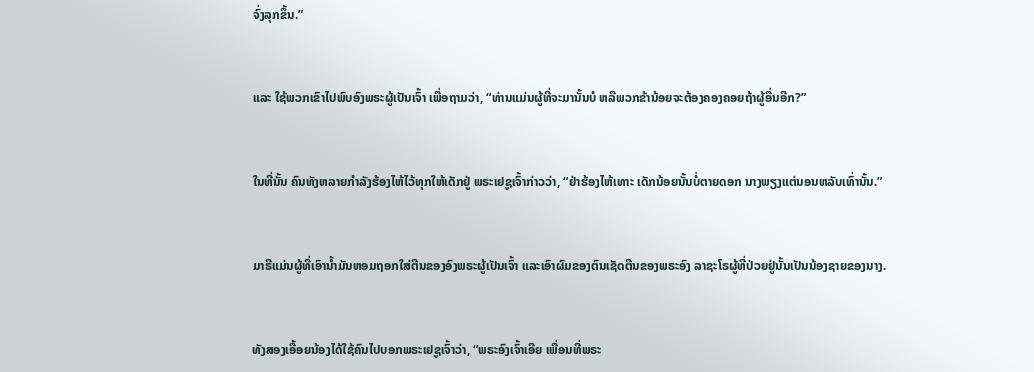ຈົ່ງລຸກຂຶ້ນ.”


ແລະ ໃຊ້ພວກເຂົາໄປພົບອົງພຣະຜູ້ເປັນເຈົ້າ ເພື່ອຖາມວ່າ, “ທ່ານແມ່ນຜູ້ທີ່ຈະມານັ້ນບໍ ຫລືພວກຂ້ານ້ອຍຈະຕ້ອງຄອງຄອຍຖ້າຜູ້ອື່ນອີກ?”


ໃນທີ່ນັ້ນ ຄົນທັງຫລາຍກຳລັງຮ້ອງໄຫ້ໄວ້ທຸກໃຫ້ເດັກຢູ່ ພຣະເຢຊູເຈົ້າກ່າວວ່າ, “ຢ່າຮ້ອງໄຫ້ເທາະ ເດັກນ້ອຍນັ້ນບໍ່ຕາຍດອກ ນາງພຽງແຕ່ນອນຫລັບເທົ່ານັ້ນ.”


ມາຣີແມ່ນຜູ້ທີ່ເອົານໍ້າມັນຫອມຖອກໃສ່ຕີນຂອງອົງພຣະຜູ້ເປັນເຈົ້າ ແລະເອົາຜົມຂອງຕົນເຊັດຕີນຂອງພຣະອົງ ລາຊະໂຣຜູ້ທີ່ປ່ວຍຢູ່ນັ້ນເປັນນ້ອງຊາຍຂອງນາງ.


ທັງສອງເອື້ອຍນ້ອງໄດ້ໃຊ້ຄົນໄປບອກພຣະເຢຊູເຈົ້າວ່າ, “ພຣະອົງເຈົ້າເອີຍ ເພື່ອນທີ່ພຣະ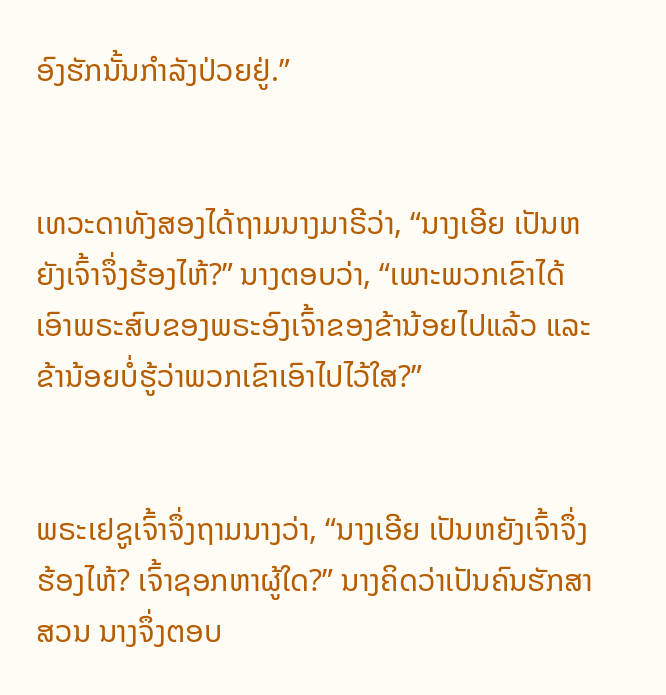ອົງຮັກນັ້ນກຳລັງປ່ວຍຢູ່.”


ເທວະດາທັງສອງໄດ້ຖາມນາງມາຣີວ່າ, “ນາງເອີຍ ເປັນຫຍັງເຈົ້າຈຶ່ງຮ້ອງໄຫ້?” ນາງຕອບວ່າ, “ເພາະພວກເຂົາໄດ້ເອົາພຣະສົບຂອງພຣະອົງເຈົ້າຂອງຂ້ານ້ອຍໄປແລ້ວ ແລະຂ້ານ້ອຍບໍ່ຮູ້ວ່າພວກເຂົາເອົາໄປໄວ້ໃສ?”


ພຣະເຢຊູເຈົ້າຈຶ່ງຖາມນາງວ່າ, “ນາງເອີຍ ເປັນຫຍັງເຈົ້າຈຶ່ງຮ້ອງໄຫ້? ເຈົ້າຊອກຫາຜູ້ໃດ?” ນາງຄິດວ່າເປັນຄົນຮັກສາສວນ ນາງຈຶ່ງຕອບ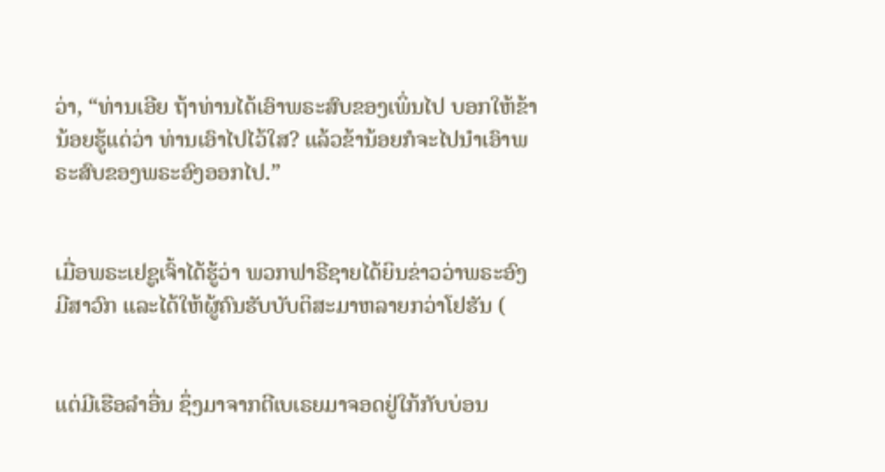ວ່າ, “ທ່ານເອີຍ ຖ້າທ່ານໄດ້ເອົາພຣະສົບຂອງເພິ່ນໄປ ບອກໃຫ້ຂ້ານ້ອຍຮູ້ແດ່ວ່າ ທ່ານເອົາໄປໄວ້ໃສ? ແລ້ວຂ້ານ້ອຍກໍຈະໄປນຳເອົາພຣະສົບຂອງພຣະອົງອອກໄປ.”


ເມື່ອພຣະເຢຊູເຈົ້າໄດ້ຮູ້ວ່າ ພວກຟາຣີຊາຍໄດ້ຍິນຂ່າວວ່າພຣະອົງມີສາວົກ ແລະໄດ້ໃຫ້ຜູ້ຄົນຮັບບັບຕິສະມາຫລາຍກວ່າໂຢຮັນ (


ແຕ່ມີເຮືອລຳອື່ນ ຊຶ່ງມາຈາກຕີເບເຣຍມາຈອດຢູ່ໃກ້ກັບບ່ອນ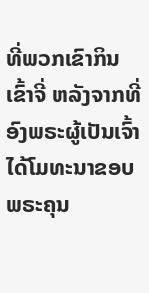ທີ່ພວກເຂົາກິນເຂົ້າຈີ່ ຫລັງຈາກທີ່ອົງພຣະຜູ້ເປັນເຈົ້າໄດ້ໂມທະນາຂອບພຣະຄຸນ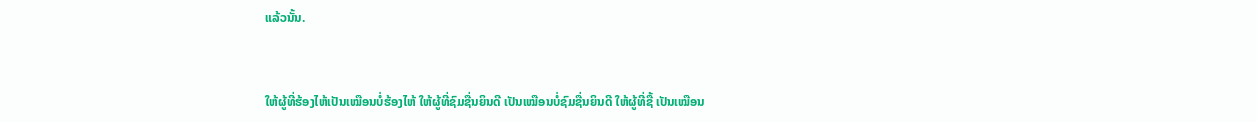ແລ້ວນັ້ນ.


ໃຫ້ຜູ້ທີ່ຮ້ອງໄຫ້ເປັນເໝືອນບໍ່ຮ້ອງໄຫ້ ໃຫ້ຜູ້ທີ່ຊົມຊື່ນຍິນດີ ເປັນເໝືອນບໍ່ຊົມຊື່ນຍິນດີ ໃຫ້ຜູ້ທີ່ຊື້ ເປັນເໝືອນ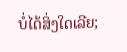ບໍ່ໄດ້ສິ່ງໃດເລີຍ;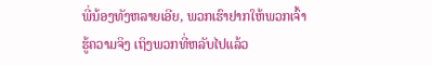ພີ່ນ້ອງທັງຫລາຍເອີຍ, ພວກເຮົາຢາກໃຫ້ພວກເຈົ້າຮູ້ຄວາມຈິງ ເຖິງພວກທີ່ຫລັບໄປແລ້ວ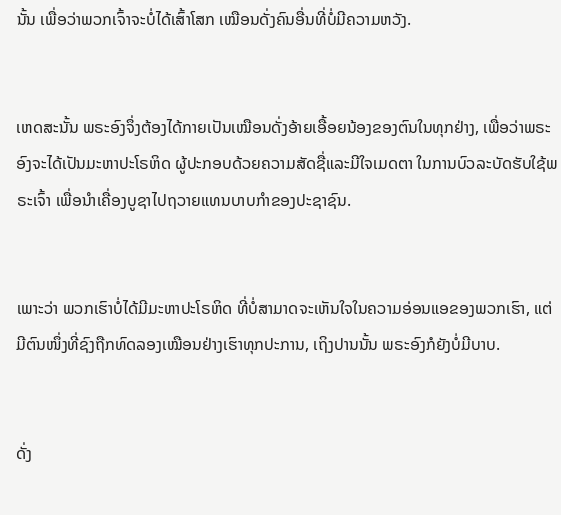ນັ້ນ ເພື່ອວ່າພວກເຈົ້າຈະບໍ່ໄດ້ເສົ້າໂສກ ເໝືອນດັ່ງຄົນອື່ນທີ່ບໍ່ມີຄວາມຫວັງ.


ເຫດສະນັ້ນ ພຣະອົງຈຶ່ງຕ້ອງໄດ້ກາຍເປັນເໝືອນດັ່ງອ້າຍເອື້ອຍນ້ອງຂອງຕົນໃນທຸກຢ່າງ, ເພື່ອວ່າພຣະອົງຈະໄດ້ເປັນມະຫາປະໂຣຫິດ ຜູ້ປະກອບດ້ວຍຄວາມສັດຊື່ແລະມີໃຈເມດຕາ ໃນການບົວລະບັດຮັບໃຊ້ພຣະເຈົ້າ ເພື່ອນຳເຄື່ອງບູຊາໄປຖວາຍແທນບາບກຳຂອງປະຊາຊົນ.


ເພາະວ່າ ພວກເຮົາບໍ່ໄດ້ມີມະຫາປະໂຣຫິດ ທີ່ບໍ່ສາມາດຈະເຫັນໃຈໃນຄວາມອ່ອນແອຂອງພວກເຮົາ, ແຕ່ມີຕົນໜຶ່ງທີ່ຊົງຖືກທົດລອງເໝືອນຢ່າງເຮົາທຸກປະການ, ເຖິງປານນັ້ນ ພຣະອົງກໍຍັງບໍ່ມີບາບ.


ດັ່ງ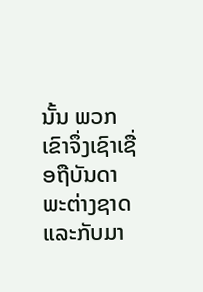ນັ້ນ ພວກເຂົາຈຶ່ງເຊົາເຊື່ອຖືບັນດາພະຕ່າງຊາດ ແລະກັບມາ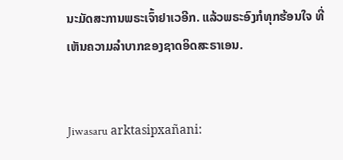ນະມັດສະການພຣະເຈົ້າຢາເວອີກ. ແລ້ວພຣະອົງກໍທຸກຮ້ອນໃຈ ທີ່ເຫັນຄວາມລຳບາກຂອງຊາດອິດສະຣາເອນ.


Jiwasaru arktasipxañani: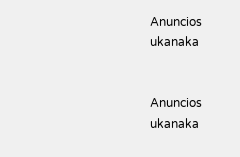Anuncios ukanaka


Anuncios ukanaka